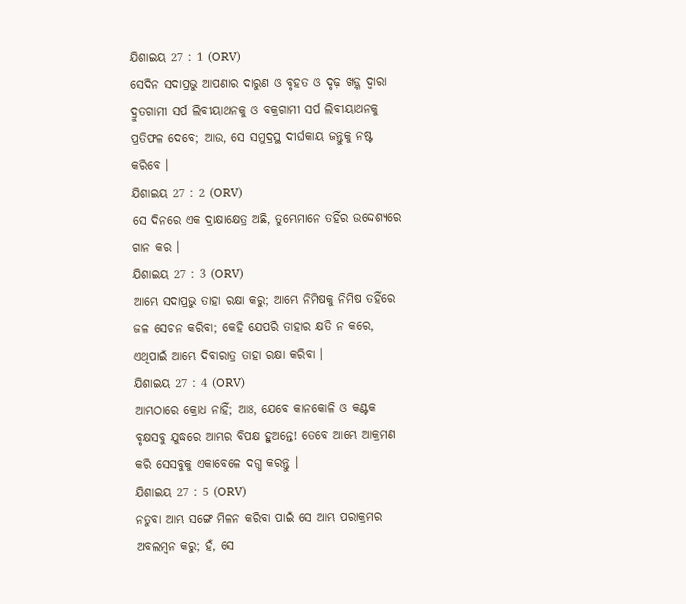ଯିଶାଇୟ 27 : 1 (ORV)
ସେଦିନ ସଦାପ୍ରଭୁ ଆପଣାର ଦାରୁଣ ଓ ବୃହତ ଓ ଦୃଢ଼ ଖଡ଼୍ଗ ଦ୍ଵାରା ଦ୍ରୁତଗାମୀ ସର୍ପ ଲିବୀୟାଥନକୁ ଓ ବକ୍ରଗାମୀ ସର୍ପ ଲିବୀୟାଥନକୁ ପ୍ରତିଫଳ ଦେବେ; ଆଉ, ସେ ସମୁଦ୍ରସ୍ଥ ଦୀର୍ଘକାୟ ଜନ୍ତୁକୁ ନଷ୍ଟ କରିବେ ।
ଯିଶାଇୟ 27 : 2 (ORV)
ସେ ଦିନରେ ଏକ ଦ୍ରାକ୍ଷାକ୍ଷେତ୍ର ଅଛି, ତୁମ୍ଭେମାନେ ତହିଁର ଉଦ୍ଦେଶ୍ୟରେ ଗାନ କର ।
ଯିଶାଇୟ 27 : 3 (ORV)
ଆମ୍ଭେ ସଦାପ୍ରଭୁ ତାହା ରକ୍ଷା କରୁ; ଆମ୍ଭେ ନିମିଷକୁ ନିମିଷ ତହିଁରେ ଜଳ ସେଚନ କରିବା; କେହି ଯେପରି ତାହାର କ୍ଷତି ନ କରେ, ଏଥିପାଇଁ ଆମ୍ଭେ ଦିବାରାତ୍ର ତାହା ରକ୍ଷା କରିବା ।
ଯିଶାଇୟ 27 : 4 (ORV)
ଆମ୍ଭଠାରେ କ୍ରୋଧ ନାହିଁ; ଆଃ, ଯେବେ କାନକୋଳି ଓ କଣ୍ଟକ ବୃକ୍ଷସବୁ ଯୁଦ୍ଧରେ ଆମ୍ଭର ବିପକ୍ଷ ହୁଅନ୍ତେ! ତେବେ ଆମ୍ଭେ ଆକ୍ରମଣ କରି ସେସବୁକୁ ଏକାବେଳେ ଦଗ୍ଧ କରନ୍ତୁ ।
ଯିଶାଇୟ 27 : 5 (ORV)
ନତୁବା ଆମ୍ଭ ସଙ୍ଗେ ମିଳନ କରିବା ପାଇଁ ସେ ଆମ୍ଭ ପରାକ୍ରମର ଅବଲମ୍ଵନ କରୁ; ହଁ, ସେ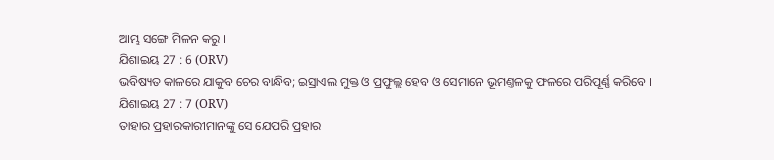ଆମ୍ଭ ସଙ୍ଗେ ମିଳନ କରୁ ।
ଯିଶାଇୟ 27 : 6 (ORV)
ଭବିଷ୍ୟତ କାଳରେ ଯାକୁବ ଚେର ବାନ୍ଧିବ; ଇସ୍ରାଏଲ ମୁକ୍ତ ଓ ପ୍ରଫୁଲ୍ଲ ହେବ ଓ ସେମାନେ ଭୂମଣ୍ତଳକୁ ଫଳରେ ପରିପୂର୍ଣ୍ଣ କରିବେ ।
ଯିଶାଇୟ 27 : 7 (ORV)
ତାହାର ପ୍ରହାରକାରୀମାନଙ୍କୁ ସେ ଯେପରି ପ୍ରହାର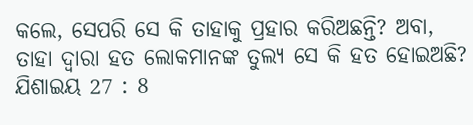କଲେ, ସେପରି ସେ କି ତାହାକୁ ପ୍ରହାର କରିଅଛନ୍ତି? ଅବା, ତାହା ଦ୍ଵାରା ହତ ଲୋକମାନଙ୍କ ତୁଲ୍ୟ ସେ କି ହତ ହୋଇଅଛି?
ଯିଶାଇୟ 27 : 8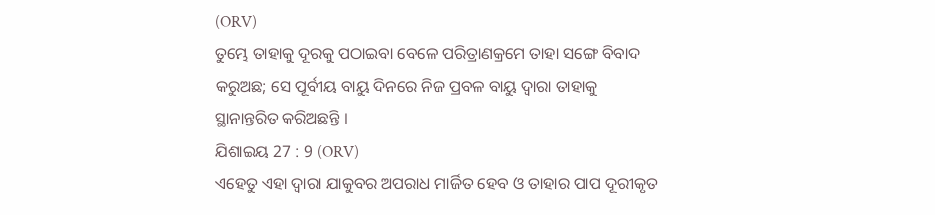(ORV)
ତୁମ୍ଭେ ତାହାକୁ ଦୂରକୁ ପଠାଇବା ବେଳେ ପରିତ୍ରାଣକ୍ରମେ ତାହା ସଙ୍ଗେ ବିବାଦ କରୁଅଛ; ସେ ପୂର୍ବୀୟ ବାୟୁ ଦିନରେ ନିଜ ପ୍ରବଳ ବାୟୁ ଦ୍ଵାରା ତାହାକୁ ସ୍ଥାନାନ୍ତରିତ କରିଅଛନ୍ତି ।
ଯିଶାଇୟ 27 : 9 (ORV)
ଏହେତୁ ଏହା ଦ୍ଵାରା ଯାକୁବର ଅପରାଧ ମାର୍ଜିତ ହେବ ଓ ତାହାର ପାପ ଦୂରୀକୃତ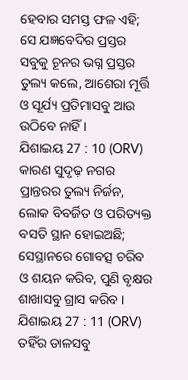ହେବାର ସମସ୍ତ ଫଳ ଏହି; ସେ ଯଜ୍ଞବେଦିର ପ୍ରସ୍ତର ସବୁକୁ ଚୂନର ଭଗ୍ନ ପ୍ରସ୍ତର ତୁଲ୍ୟ କଲେ, ଆଶେରା ମୂର୍ତ୍ତି ଓ ସୂର୍ଯ୍ୟ ପ୍ରତିମାସବୁ ଆଉ ଉଠିବେ ନାହିଁ ।
ଯିଶାଇୟ 27 : 10 (ORV)
କାରଣ ସୁଦୃଢ଼ ନଗର ପ୍ରାନ୍ତରର ତୁଲ୍ୟ ନିର୍ଜନ, ଲୋକ ବିବର୍ଜିତ ଓ ପରିତ୍ୟକ୍ତ ବସତି ସ୍ଥାନ ହୋଇଅଛି; ସେସ୍ଥାନରେ ଗୋବତ୍ସ ଚରିବ ଓ ଶୟନ କରିବ, ପୁଣି ବୃକ୍ଷର ଶାଖାସବୁ ଗ୍ରାସ କରିବ ।
ଯିଶାଇୟ 27 : 11 (ORV)
ତହିଁର ଡାଳସବୁ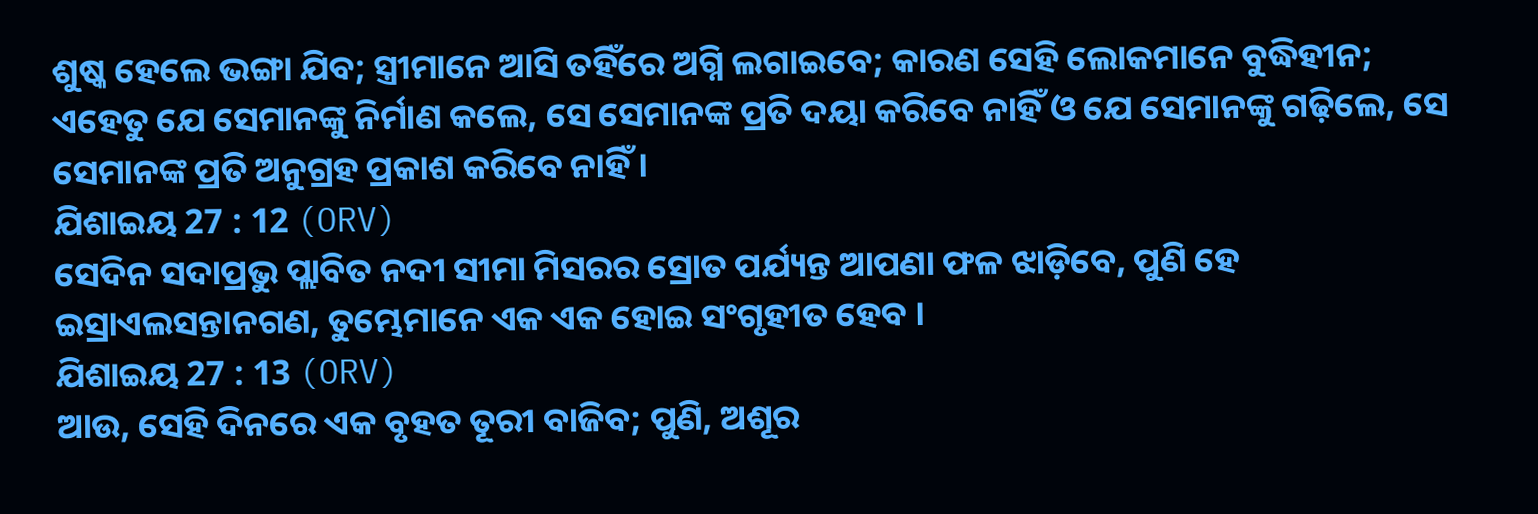ଶୁଷ୍କ ହେଲେ ଭଙ୍ଗା ଯିବ; ସ୍ତ୍ରୀମାନେ ଆସି ତହିଁରେ ଅଗ୍ନି ଲଗାଇବେ; କାରଣ ସେହି ଲୋକମାନେ ବୁଦ୍ଧିହୀନ; ଏହେତୁ ଯେ ସେମାନଙ୍କୁ ନିର୍ମାଣ କଲେ, ସେ ସେମାନଙ୍କ ପ୍ରତି ଦୟା କରିବେ ନାହିଁ ଓ ଯେ ସେମାନଙ୍କୁ ଗଢ଼ିଲେ, ସେ ସେମାନଙ୍କ ପ୍ରତି ଅନୁଗ୍ରହ ପ୍ରକାଶ କରିବେ ନାହିଁ ।
ଯିଶାଇୟ 27 : 12 (ORV)
ସେଦିନ ସଦାପ୍ରଭୁ ପ୍ଲାବିତ ନଦୀ ସୀମା ମିସରର ସ୍ରୋତ ପର୍ଯ୍ୟନ୍ତ ଆପଣା ଫଳ ଝାଡ଼ିବେ, ପୁଣି ହେ ଇସ୍ରାଏଲସନ୍ତାନଗଣ, ତୁମ୍ଭେମାନେ ଏକ ଏକ ହୋଇ ସଂଗୃହୀତ ହେବ ।
ଯିଶାଇୟ 27 : 13 (ORV)
ଆଉ, ସେହି ଦିନରେ ଏକ ବୃହତ ତୂରୀ ବାଜିବ; ପୁଣି, ଅଶୂର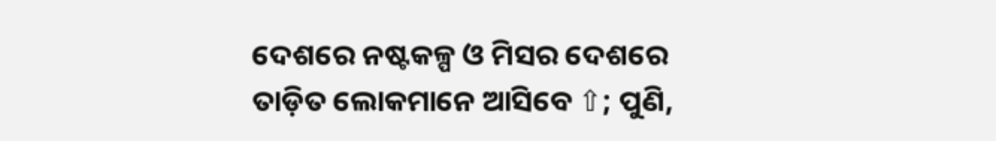ଦେଶରେ ନଷ୍ଟକଳ୍ପ ଓ ମିସର ଦେଶରେ ତାଡ଼ିତ ଲୋକମାନେ ଆସିବେ ⇧; ପୁଣି,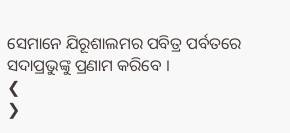ସେମାନେ ଯିରୂଶାଲମର ପବିତ୍ର ପର୍ବତରେ ସଦାପ୍ରଭୁଙ୍କୁ ପ୍ରଣାମ କରିବେ ।
❮
❯